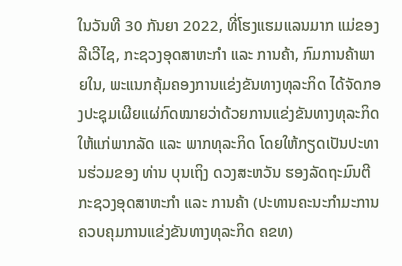ໃນວັນທີ 30 ກັນຍາ 2022, ທີ່ໂຮງແຮມແລນມາກ ແມ່ຂອງລີເວີໄຊ, ກະຊວງອຸດສາຫະກໍາ ແລະ ການຄ້າ, ກົມການຄ້າພາຍໃນ, ພະແນກຄຸ້ມຄອງການແຂ່ງຂັນທາງທຸລະກິດ ໄດ້ຈັດກອງປະຊຸມເຜີຍແຜ່ກົດໝາຍວ່າດ້ວຍການແຂ່ງຂັນທາງທຸລະກິດ ໃຫ້ແກ່ພາກລັດ ແລະ ພາກທຸລະກິດ ໂດຍໃຫ້ກຽດເປັນປະທານຮ່ວມຂອງ ທ່ານ ບຸນເຖິງ ດວງສະຫວັນ ຮອງລັດຖະມົນຕີ ກະຊວງອຸດສາຫະກໍາ ແລະ ການຄ້າ (ປະທານຄະນະກຳມະການຄວບຄຸມການແຂ່ງຂັນທາງທຸລະກິດ ຄຂທ)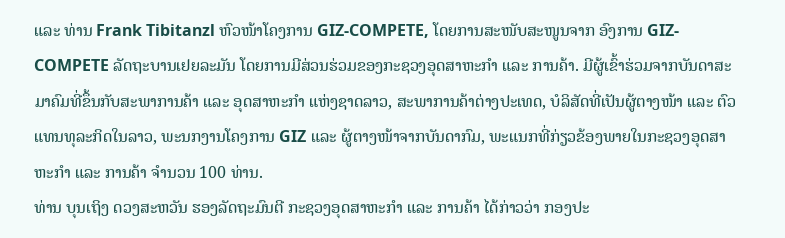ແລະ ທ່ານ Frank Tibitanzl ຫົວໜ້າໂຄງການ GIZ-COMPETE, ໂດຍການສະໜັບສະໜູນຈາກ ອົງການ GIZ-COMPETE ລັດຖະບານເຢຍລະມັນ ໂດຍການມີສ່ວນຮ່ວມຂອງກະຊວງອຸດສາຫະກໍາ ແລະ ການຄ້າ. ມີຜູ້ເຂົ້າຮ່ວມຈາກບັນດາສະມາຄົມທີ່ຂຶ້ນກັບສະພາການຄ້າ ແລະ ອຸດສາຫະກໍາ ແຫ່ງຊາດລາວ, ສະພາການຄ້າຕ່າງປະເທດ, ບໍລິສັດທີ່ເປັນຜູ້ຕາງໜ້າ ແລະ ຕົວແທນທຸລະກິດໃນລາວ, ພະນກງານໂຄງການ GIZ ແລະ ຜູ້ຕາງໜ້າຈາກບັນດາກົມ, ພະແນກທີ່ກ່ຽວຂ້ອງພາຍໃນກະຊວງອຸດສາຫະກໍາ ແລະ ການຄ້າ ຈໍານວນ 100 ທ່ານ.
ທ່ານ ບຸນເຖິງ ດວງສະຫວັນ ຮອງລັດຖະມົນຕີ ກະຊວງອຸດສາຫະກໍາ ແລະ ການຄ້າ ໄດ້ກ່າວວ່າ ກອງປະ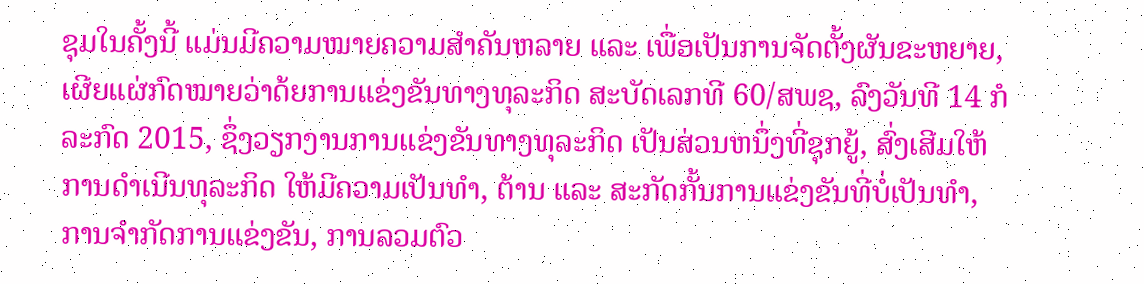ຊຸມໃນຄັ້ງນີ້ ແມ່ນມີຄວາມໝາຍຄວາມສໍາຄັນຫລາຍ ແລະ ເພື່ອເປັນການຈັດຕັ້ງຜັນຂະຫຍາຍ, ເຜີຍແຜ່ກົດໝາຍວ່າດ້ຍການແຂ່ງຂັນທາງທຸລະກິດ ສະບັດເລກທີ 60/ສພຊ, ລົງວັນທີ 14 ກໍລະກົດ 2015, ຊຶ່ງວຽກງານການແຂ່ງຂັນທາງທຸລະກິດ ເປັນສ່ວນຫນຶ່ງທີ່ຊຸກຍູ້, ສົ່ງເສີມໃຫ້ການດໍາເນີນທຸລະກິດ ໃຫ້ມີຄວາມເປັນທໍາ, ຕ້ານ ແລະ ສະກັດກັ້ນການແຂ່ງຂັນທີ່ບໍ່ເປັນທຳ, ການຈຳກັດການແຂ່ງຂັນ, ການລວມຕົວ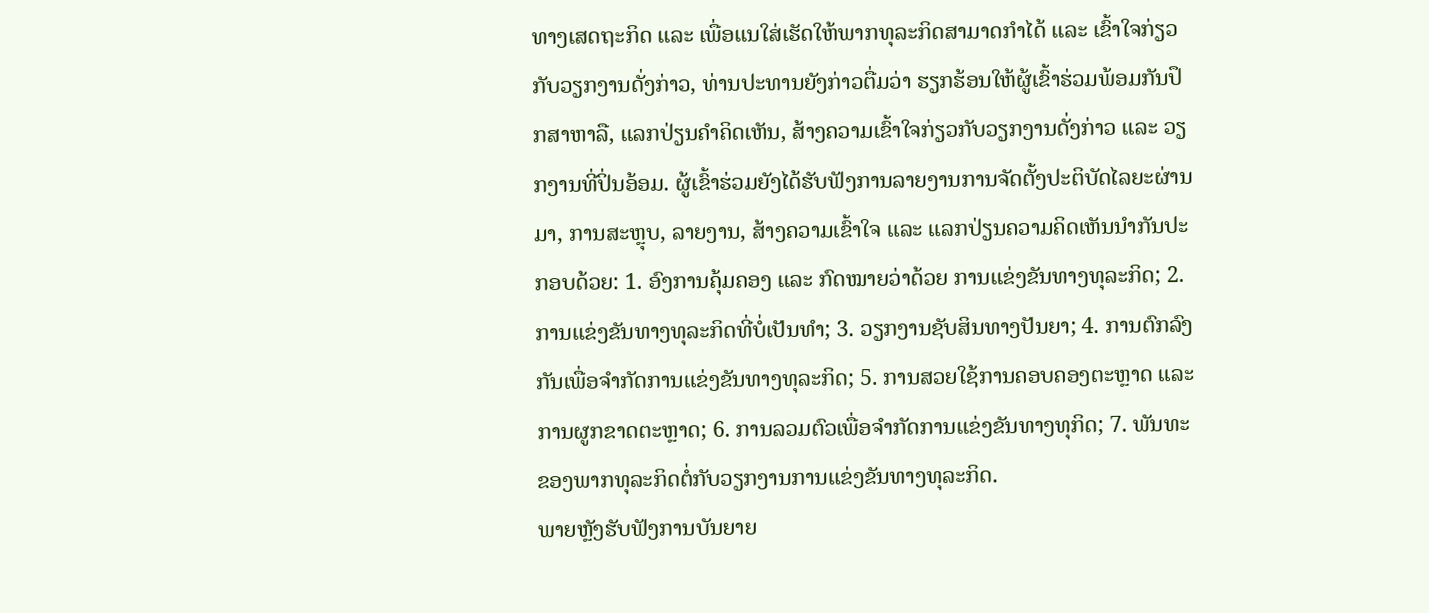ທາງເສດຖະກິດ ແລະ ເພື່ອແນໃສ່ເຮັດໃຫ້ພາກທຸລະກິດສາມາດກໍາໄດ້ ແລະ ເຂົ້າໃຈກ່ຽວກັບວຽກງານດັ່ງກ່າວ, ທ່ານປະທານຍັງກ່າວຕື່ມວ່າ ຮຽກຮ້ອນໃຫ້ຜູ້ເຂົ້າຮ່ວມພ້ອມກັນປຶກສາຫາລື, ແລກປ່ຽນຄໍາຄິດເຫັນ, ສ້າງຄວາມເຂົ້າໃຈກ່ຽວກັບວຽກງານດັ່ງກ່າວ ແລະ ວຽກງານທີ່ປິ່ນອ້ອມ. ຜູ້ເຂົ້າຮ່ວມຍັງໄດ້ຮັບຟັງການລາຍງານການຈັດຕັ້ງປະຕິບັດໄລຍະຜ່ານມາ, ການສະຫຼຸບ, ລາຍງານ, ສ້າງຄວາມເຂົ້າໃຈ ແລະ ແລກປ່ຽນຄວາມຄິດເຫັນນໍາກັນປະກອບດ້ວຍ: 1. ອົງການຄຸ້ມຄອງ ແລະ ກົດໝາຍວ່າດ້ວຍ ການແຂ່ງຂັນທາງທຸລະກິດ; 2. ການແຂ່ງຂັນທາງທຸລະກິດທີ່ບໍ່ເປັນທໍາ; 3. ວຽກງານຊັບສິນທາງປັນຍາ; 4. ການຕົກລົງກັນເພື່ອຈໍາກັດການແຂ່ງຂັນທາງທຸລະກິດ; 5. ການສວຍໃຊ້ການຄອບຄອງຕະຫຼາດ ແລະ ການຜູກຂາດຕະຫຼາດ; 6. ການລວມຕົວເພື່ອຈໍາກັດການແຂ່ງຂັນທາງທຸກິດ; 7. ພັນທະຂອງພາກທຸລະກິດຕໍ່ກັບວຽກງານການແຂ່ງຂັນທາງທຸລະກິດ.
ພາຍຫຼັງຮັບຟັງການບັນຍາຍ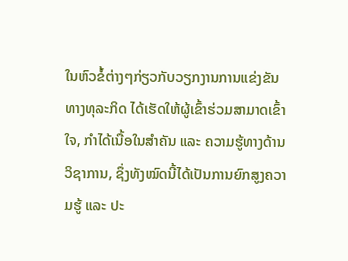ໃນຫົວຂໍ້ຕ່າງໆກ່ຽວກັບວຽກງານການແຂ່ງຂັນທາງທຸລະກິດ ໄດ້ເຮັດໃຫ້ຜູ້ເຂົ້າຮ່ວມສາມາດເຂົ້າໃຈ, ກຳໄດ້ເນື້ອໃນສຳຄັນ ແລະ ຄວາມຮູ້ທາງດ້ານວິຊາການ, ຊຶ່ງທັງໝົດນີ້ໄດ້ເປັນການຍົກສູງຄວາມຮູ້ ແລະ ປະ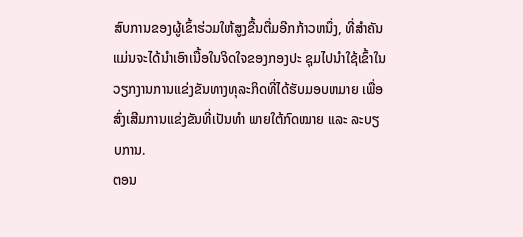ສົບການຂອງຜູ້ເຂົ້າຮ່ວມໃຫ້ສູງຂື້ນຕື່ມອີກກ້າວຫນຶ່ງ, ທີ່ສຳຄັນແມ່ນຈະໄດ້ນຳເອົາເນື້ອໃນຈິດໃຈຂອງກອງປະ ຊຸມໄປນຳໃຊ້ເຂົ້າໃນວຽກງານການແຂ່ງຂັນທາງທຸລະກິດທີ່ໄດ້ຮັບມອບຫມາຍ ເພື່ອສົ່ງເສີມການແຂ່ງຂັນທີ່ເປັນທຳ ພາຍໃຕ້ກົດໝາຍ ແລະ ລະບຽບການ.
ຕອນ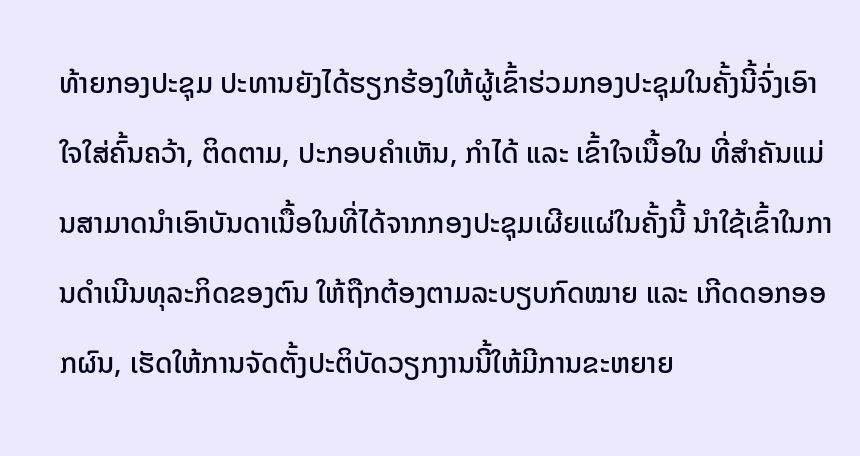ທ້າຍກອງປະຊຸມ ປະທານຍັງໄດ້ຮຽກຮ້ອງໃຫ້ຜູ້ເຂົ້າຮ່ວມກອງປະຊຸມໃນຄັ້ງນີ້ຈົ່ງເອົາໃຈໃສ່ຄົ້ນຄວ້າ, ຕິດຕາມ, ປະກອບຄໍາເຫັນ, ກໍາໄດ້ ແລະ ເຂົ້າໃຈເນື້ອໃນ ທີ່ສໍາຄັນແມ່ນສາມາດນໍາເອົາບັນດາເນື້ອໃນທີ່ໄດ້ຈາກກອງປະຊຸມເຜີຍແຜ່ໃນຄັ້ງນີ້ ນໍາໃຊ້ເຂົ້າໃນການດໍາເນີນທຸລະກິດຂອງຕົນ ໃຫ້ຖືກຕ້ອງຕາມລະບຽບກົດໝາຍ ແລະ ເກີດດອກອອກຜົນ, ເຮັດໃຫ້ການຈັດຕັ້ງປະຕິບັດວຽກງານນີ້ໃຫ້ມີການຂະຫຍາຍ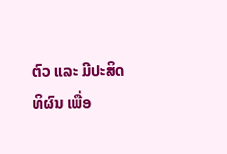ຕົວ ແລະ ມີປະສິດທິຜົນ ເພື່ອ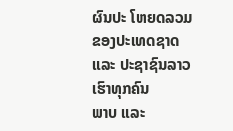ຜົນປະ ໂຫຍດລວມຂອງປະເທດຊາດ ແລະ ປະຊາຊົນລາວເຮົາທຸກຄົນ
ພາບ ແລະ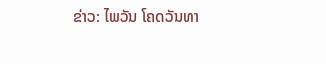ຂ່າວ: ໄພວັນ ໂຄດວັນທາ